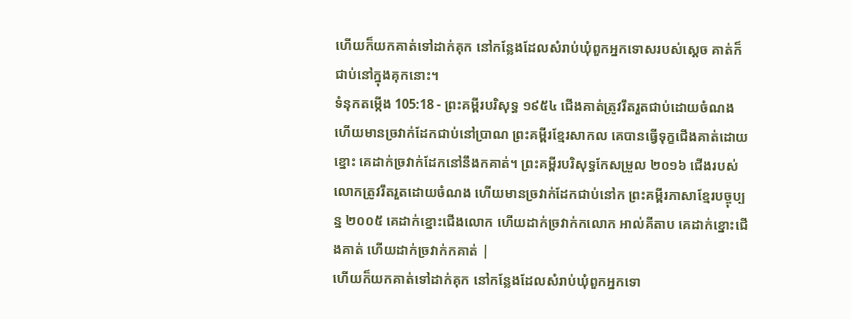ហើយក៏យកគាត់ទៅដាក់គុក នៅកន្លែងដែលសំរាប់ឃុំពួកអ្នកទោសរបស់ស្តេច គាត់ក៏ជាប់នៅក្នុងគុកនោះ។
ទំនុកតម្កើង 105:18 - ព្រះគម្ពីរបរិសុទ្ធ ១៩៥៤ ជើងគាត់ត្រូវរឹតរួតជាប់ដោយចំណង ហើយមានច្រវាក់ដែកជាប់នៅប្រាណ ព្រះគម្ពីរខ្មែរសាកល គេបានធ្វើទុក្ខជើងគាត់ដោយខ្នោះ គេដាក់ច្រវាក់ដែកនៅនឹងកគាត់។ ព្រះគម្ពីរបរិសុទ្ធកែសម្រួល ២០១៦ ជើងរបស់លោកត្រូវរឹតរួតដោយចំណង ហើយមានច្រវាក់ដែកជាប់នៅក ព្រះគម្ពីរភាសាខ្មែរបច្ចុប្បន្ន ២០០៥ គេដាក់ខ្នោះជើងលោក ហើយដាក់ច្រវាក់កលោក អាល់គីតាប គេដាក់ខ្នោះជើងគាត់ ហើយដាក់ច្រវាក់កគាត់ |
ហើយក៏យកគាត់ទៅដាក់គុក នៅកន្លែងដែលសំរាប់ឃុំពួកអ្នកទោ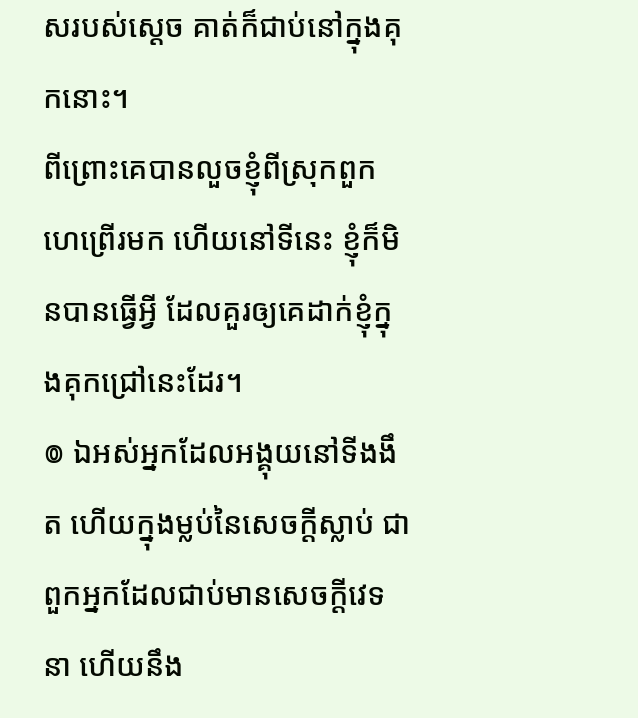សរបស់ស្តេច គាត់ក៏ជាប់នៅក្នុងគុកនោះ។
ពីព្រោះគេបានលួចខ្ញុំពីស្រុកពួកហេព្រើរមក ហើយនៅទីនេះ ខ្ញុំក៏មិនបានធ្វើអ្វី ដែលគួរឲ្យគេដាក់ខ្ញុំក្នុងគុកជ្រៅនេះដែរ។
៙ ឯអស់អ្នកដែលអង្គុយនៅទីងងឹត ហើយក្នុងម្លប់នៃសេចក្ដីស្លាប់ ជាពួកអ្នកដែលជាប់មានសេចក្ដីវេទនា ហើយនឹង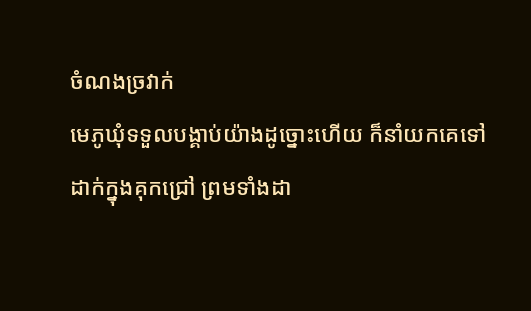ចំណងច្រវាក់
មេភូឃុំទទួលបង្គាប់យ៉ាងដូច្នោះហើយ ក៏នាំយកគេទៅដាក់ក្នុងគុកជ្រៅ ព្រមទាំងដា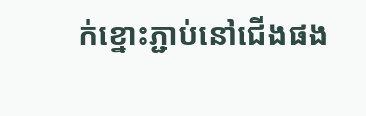ក់ខ្នោះភ្ជាប់នៅជើងផង